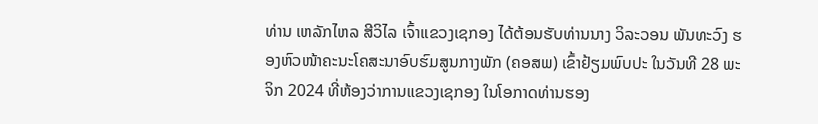ທ່ານ ເຫລັກໄຫລ ສີວິໄລ ເຈົ້າແຂວງເຊກອງ ໄດ້ຕ້ອນຮັບທ່ານນາງ ວິລະວອນ ພັນທະວົງ ຮອງຫົວໜ້າຄະນະໂຄສະນາອົບຮົມສູນກາງພັກ (ຄອສພ) ເຂົ້າຢ້ຽມພົບປະ ໃນວັນທີ 28 ພະຈິກ 2024 ທີ່ຫ້ອງວ່າການແຂວງເຊກອງ ໃນໂອກາດທ່ານຮອງ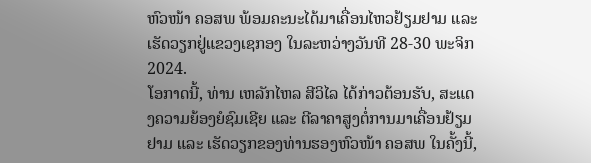ຫົວໜ້າ ຄອສພ ພ້ອມຄະນະໄດ້ມາເຄື່ອນໄຫວຢ້ຽມຢາມ ແລະເຮັດວຽກຢູ່ແຂວງເຊກອງ ໃນລະຫວ່າງວັນທີ 28-30 ພະຈິກ 2024.
ໂອກາດນີ້, ທ່ານ ເຫລັກໄຫລ ສີວິໄລ ໄດ້ກ່າວຕ້ອນຮັບ, ສະແດງຄວາມຍ້ອງຍໍຊົມເຊີຍ ແລະ ຕີລາຄາສູງຕໍ່ການມາເຄື່ອນຢ້ຽມຢາມ ແລະ ເຮັດວຽກຂອງທ່ານຮອງຫົວໜ້າ ຄອສພ ໃນຄັ້ງນີ້,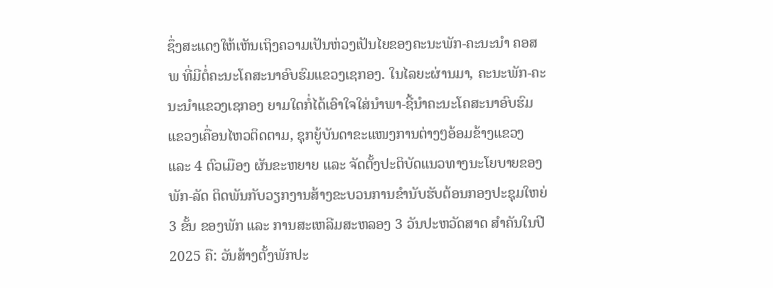ຊຶ່ງສະແດງໃຫ້ເຫັນເຖິງຄວາມເປັນຫ່ວງເປັນໄຍຂອງຄະນະພັກ-ຄະນະນໍາ ຄອສພ ທີ່ມີຕໍ່ຄະນະໂຄສະນາອົບຮົມແຂວງເຊກອງ. ໃນໄລຍະຜ່ານມາ, ຄະນະພັກ-ຄະນະນໍາແຂວງເຊກອງ ຍາມໃດກໍ່ໄດ້ເອົາໃຈໃສ່ນໍາພາ-ຊີ້ນໍາຄະນະໂຄສະນາອົບຮົມແຂວງເຄື່ອນໄຫວຕິດຕາມ, ຊຸກຍູ້ບັນດາຂະແໜງການຕ່າງໆອ້ອມຂ້າງແຂວງ ແລະ 4 ຕົວເມືອງ ຜັນຂະຫຍາຍ ແລະ ຈັດຕັ້ງປະຕິບັດແນວທາງນະໂຍບາຍຂອງພັກ-ລັດ ຕິດພັນກັບວຽກງານສ້າງຂະບວນການຂໍານັບຮັບຕ້ອນກອງປະຊຸມໃຫຍ່ 3 ຂັ້ນ ຂອງພັກ ແລະ ການສະເຫລີມສະຫລອງ 3 ວັນປະຫວັດສາດ ສໍາຄັນໃນປີ 2025 ຄື: ວັນສ້າງຕັ້ງພັກປະ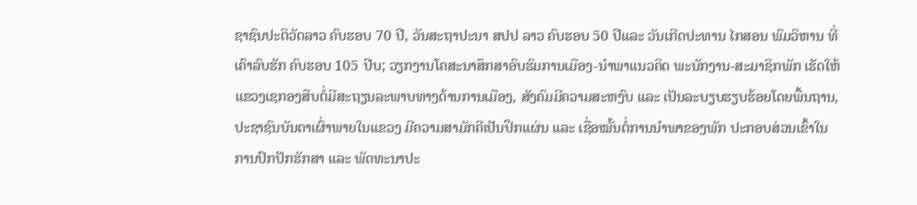ຊາຊົນປະຕິວັດລາວ ຄົບຮອບ 70 ປີ, ວັນສະຖາປະນາ ສປປ ລາວ ຄົບຮອບ 50 ປີແລະ ວັນເກີດປະທານ ໄກສອນ ພົມວິຫານ ທີ່ເຄົາລົບຮັກ ຄົບຮອບ 105 ປີບ; ວຽກງານໂຄສະນາສຶກສາອົບຮົມການເມືອງ-ນໍາພາແນວຄິດ ພະນັກງານ-ສະມາຊິກພັກ ເຮັດໃຫ້ແຂວງເຊກອງສືບຕໍ່ມີສະຖຽນລະພາບທາງດ້ານການເມືອງ, ສັງຄົມມີຄວາມສະຫງົບ ແລະ ເປັນລະບຽບຮຽບຮ້ອຍໂດຍພື້ນຖານ, ປະຊາຊົນບັນດາເຜົ່າພາຍໃນແຂວງ ມີຄວາມສາມັກຄີເປັນປຶກແຜ່ນ ແລະ ເຊື່ອໝັ້ນຕໍ່ການນໍາພາຂອງພັກ ປະກອບສ່ວນເຂົ້າໃນການປົກປັກຮັກສາ ແລະ ພັດທະນາປະ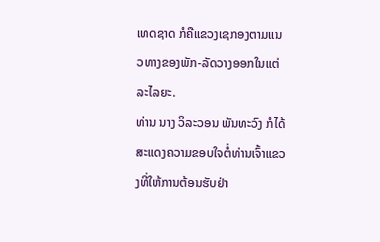ເທດຊາດ ກໍຄືແຂວງເຊກອງຕາມແນວທາງຂອງພັກ-ລັດວາງອອກໃນແຕ່ລະໄລຍະ.
ທ່ານ ນາງ ວິລະວອນ ພັນທະວົງ ກໍໄດ້ສະແດງຄວາມຂອບໃຈຕໍ່ທ່ານເຈົ້າແຂວງທີ່ໃຫ້ການຕ້ອນຮັບຢ່າ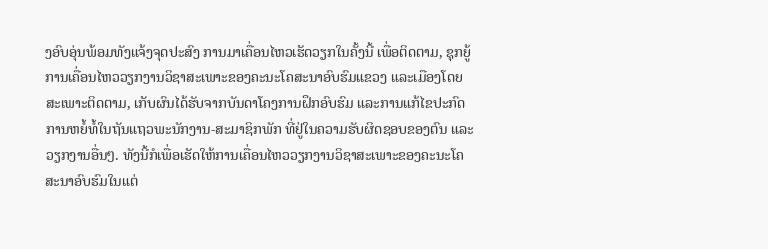ງອົບອຸ່ນພ້ອມທັງແຈ້ງຈຸດປະສົງ ການມາເຄື່ອນໄຫວເຮັດວຽກໃນຄັ້ງນີ້ ເພື່ອຕິດຕາມ, ຊຸກຍູ້ການເຄື່ອນໄຫວວຽກງານວິຊາສະເພາະຂອງຄະນະໂຄສະນາອົບຮົມແຂວງ ແລະເມືອງໂດຍສະເພາະຕິດຕາມ, ເກັບຜົນໄດ້ຮັບຈາກບັນດາໂຄງການຝຶກອົບຮົມ ແລະການແກ້ໄຂປະກົດການຫຍໍ້ທໍ້ໃນຖັນແຖວພະນັກງານ-ສະມາຊິກພັກ ທີ່ຢູ່ໃນຄວາມຮັບຜິດຊອບຂອງຕົນ ແລະວຽກງານອື່ນໆ. ທັງນີ້ກໍເພື່ອເຮັດໃຫ້ການເຄື່ອນໄຫວວຽກງານວິຊາສະເພາະຂອງຄະນະໂຄສະນາອົບຮົມໃນແຕ່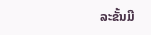ລະຂັ້ນມີ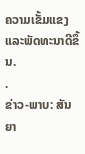ຄວາມເຂັ້ມແຂງ ແລະພັດທະນາດີຂຶ້ນ.
.
ຂ່າວ-ພາບ: ສັນຍາ